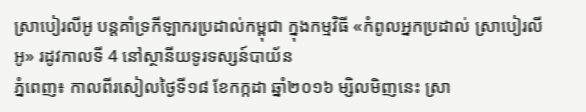ស្រាបៀរលីអូ បន្តគាំទ្រកីឡាករប្រដាល់កម្ពុជា ក្នុងកម្មវិធី «កំពូលអ្នកប្រដាល់ ស្រាបៀរលីអូ» រដូវកាលទី 4 នៅស្ថានីយទូរទស្សន៍បាយ័ន
ភ្នំពេញ៖ កាលពីរសៀលថ្ងៃទី១៨ ខែកក្កដា ឆ្នាំ២០១៦ ម្សិលមិញនេះ ស្រា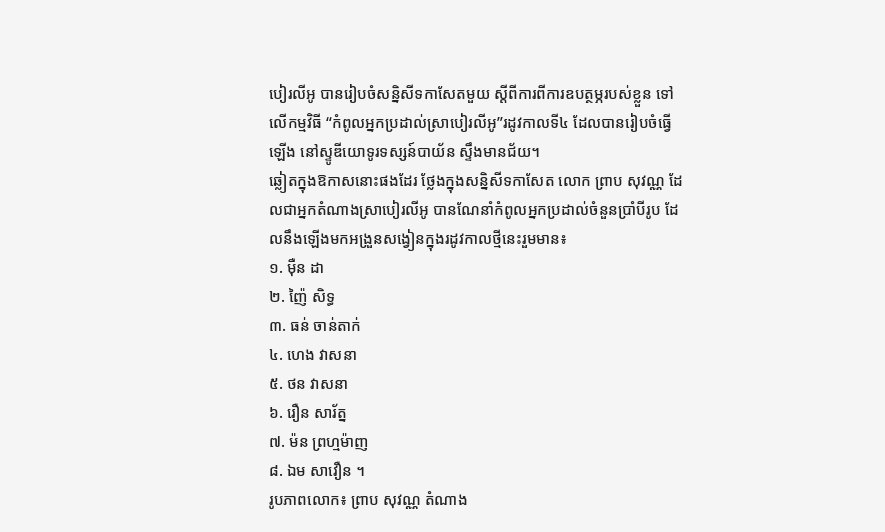បៀរលីអូ បានរៀបចំសន្និសីទកាសែតមួយ ស្តីពីការពីការឧបត្ថម្ភរបស់ខ្លួន ទៅលើកម្មវិធី “កំពូលអ្នកប្រដាល់ស្រាបៀរលីអូ”រដូវកាលទី៤ ដែលបានរៀបចំធ្វើឡើង នៅស្ទូឌីយោទូរទស្សន៍បាយ័ន ស្ទឹងមានជ័យ។
ឆ្លៀតក្នុងឱកាសនោះផងដែរ ថ្លែងក្នុងសន្និសីទកាសែត លោក ព្រាប សុវណ្ណ ដែលជាអ្នកតំណាងស្រាបៀរលីអូ បានណែនាំកំពូលអ្នកប្រដាល់ចំនួនប្រាំបីរូប ដែលនឹងឡើងមកអង្រួនសង្វៀនក្នុងរដូវកាលថ្មីនេះរួមមាន៖
១. ម៉ឺន ដា
២. ញ៉ៃ សិទ្ធ
៣. ធន់ ចាន់តាក់
៤. ហេង វាសនា
៥. ថន វាសនា
៦. រឿន សារ័ត្ន
៧. ម៉ន ព្រហ្មម៉ាញ
៨. ឯម សាវឿន ។
រូបភាពលោក៖ ព្រាប សុវណ្ណ តំណាង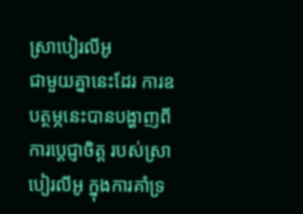ស្រាបៀរលីអូ
ជាមួយគ្នានេះដែរ ការឧបត្ថម្ភនេះបានបង្ហាញពីការប្តេជ្ញាចិត្ត របស់ស្រាបៀរលីអូ ក្នុងការគាំទ្រ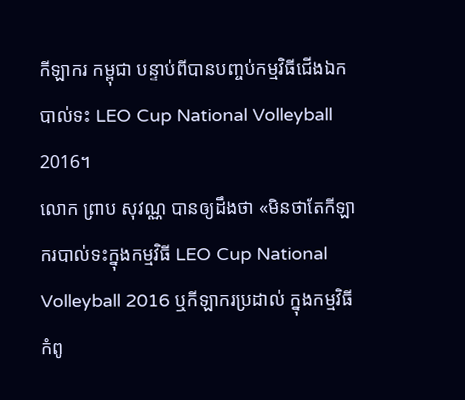កីឡាករ កម្ពុជា បន្ទាប់ពីបានបញ្ចប់កម្មវិធីជើងឯកបាល់ទះ LEO Cup National Volleyball 2016។
លោក ព្រាប សុវណ្ណ បានឲ្យដឹងថា «មិនថាតែកីឡាករបាល់ទះក្នុងកម្មវិធី LEO Cup National Volleyball 2016 ឬកីឡាករប្រដាល់ ក្នុងកម្មវិធីកំពូ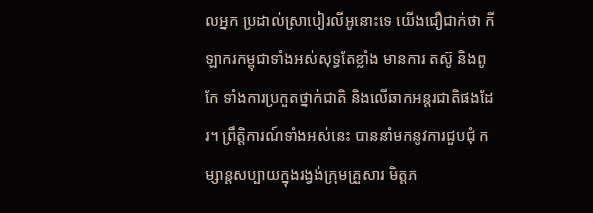លអ្នក ប្រដាល់ស្រាបៀរលីអូនោះទេ យើងជឿជាក់ថា កីឡាករកម្ពុជាទាំងអស់សុទ្ធតែខ្លាំង មានការ តស៊ូ និងពូកែ ទាំងការប្រកួតថ្នាក់ជាតិ និងលើឆាកអន្តរជាតិផងដែរ។ ព្រឹត្តិការណ៍ទាំងអស់នេះ បាននាំមកនូវការជួបជុំ កម្សាន្តសប្បាយក្នុងរង្វង់ក្រុមគ្រួសារ មិត្តភ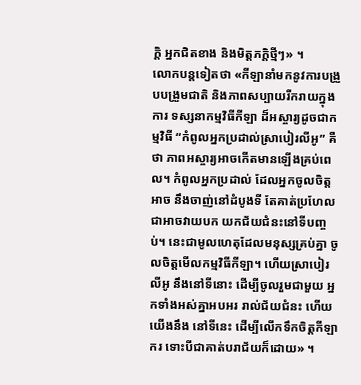ក្តិ អ្នកជិតខាង និងមិត្តភក្តិថ្មីៗ» ។
លោកបន្តទៀតថា «កីឡានាំមកនូវការបង្រួបបង្រួមជាតិ និងភាពសប្បាយរីករាយក្នុងការ ទស្សនាកម្មវិធីកីឡា ដ៏អស្ចារ្យដូចជាកម្មវិធី “កំពូលអ្នកប្រដាល់ស្រាបៀរលីអូ” គឺថា ភាពអស្ចារ្យអាចកើតមានឡើងគ្រប់ពេល។ កំពូលអ្នកប្រដាល់ ដែលអ្នកចូលចិត្តអាច នឹងចាញ់នៅដំបូងទី តែគាត់ប្រហែលជាអាចវាយបក យកជ័យជំនះនៅទីបញ្ចប់។ នេះជាមូលហេតុដែលមនុស្សគ្រប់គ្នា ចូលចិត្តមើលកម្មវិធីកីឡា។ ហើយស្រាបៀរលីអូ នឹងនៅទីនោះ ដើម្បីចូលរួមជាមួយ អ្នកទាំងអស់គ្នាអបអរ រាល់ជ័យជំនះ ហើយយើងនឹង នៅទីនេះ ដើម្បីលើកទឹកចិត្តកីឡាករ ទោះបីជាគាត់បរាជ័យក៏ដោយ» ។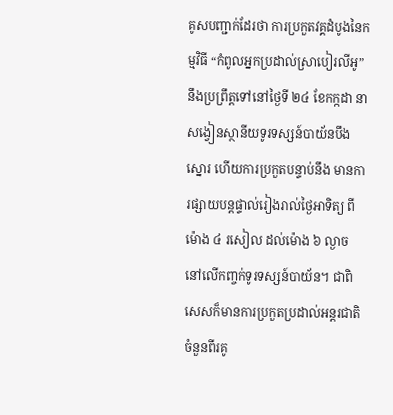គូសបញ្ជាក់ដែរថា ការប្រកួតវគ្គដំបូងនៃកម្មវិធី “កំពូលអ្នកប្រដាល់ស្រាបៀរលីអូ” នឹងប្រព្រឹត្តទៅនៅថ្ងៃទី ២៤ ខែកក្កដា នាសង្វៀនស្ថានីយទូរទស្សន៍បាយ័នបឹងស្នោរ ហើយការប្រកួតបន្ទាប់នឹង មានការផ្សាយបន្តផ្ទាល់រៀងរាល់ថ្ងៃអាទិត្យ ពីម៉ោង ៤ រសៀល ដល់ម៉ោង ៦ ល្ងាច នៅលើកញ្ចក់ទូរទស្សន៍បាយ័ន។ ជាពិសេសក៏មានការប្រកួតប្រដាល់អន្តរជាតិចំនួនពីរគូ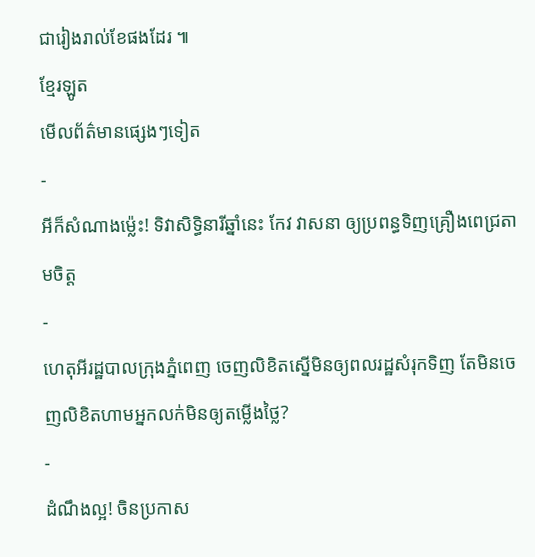ជារៀងរាល់ខែផងដែរ ៕
ខ្មែរឡូត
មើលព័ត៌មានផ្សេងៗទៀត
-
អីក៏សំណាងម្ល៉េះ! ទិវាសិទ្ធិនារីឆ្នាំនេះ កែវ វាសនា ឲ្យប្រពន្ធទិញគ្រឿងពេជ្រតាមចិត្ត
-
ហេតុអីរដ្ឋបាលក្រុងភ្នំពេញ ចេញលិខិតស្នើមិនឲ្យពលរដ្ឋសំរុកទិញ តែមិនចេញលិខិតហាមអ្នកលក់មិនឲ្យតម្លើងថ្លៃ?
-
ដំណឹងល្អ! ចិនប្រកាស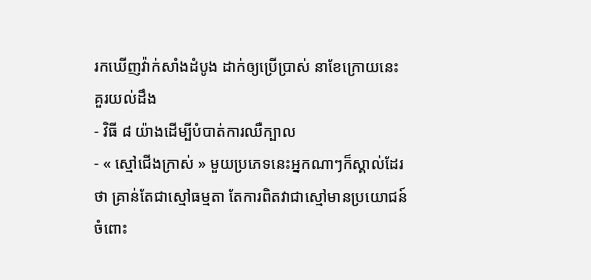រកឃើញវ៉ាក់សាំងដំបូង ដាក់ឲ្យប្រើប្រាស់ នាខែក្រោយនេះ
គួរយល់ដឹង
- វិធី ៨ យ៉ាងដើម្បីបំបាត់ការឈឺក្បាល
- « ស្មៅជើងក្រាស់ » មួយប្រភេទនេះអ្នកណាៗក៏ស្គាល់ដែរថា គ្រាន់តែជាស្មៅធម្មតា តែការពិតវាជាស្មៅមានប្រយោជន៍ ចំពោះ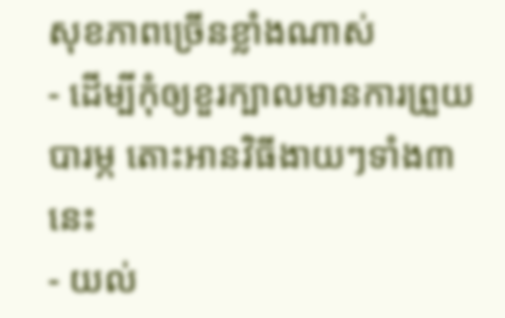សុខភាពច្រើនខ្លាំងណាស់
- ដើម្បីកុំឲ្យខួរក្បាលមានការព្រួយបារម្ភ តោះអានវិធីងាយៗទាំង៣នេះ
- យល់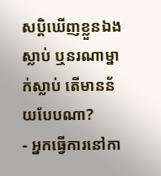សប្តិឃើញខ្លួនឯងស្លាប់ ឬនរណាម្នាក់ស្លាប់ តើមានន័យបែបណា?
- អ្នកធ្វើការនៅកា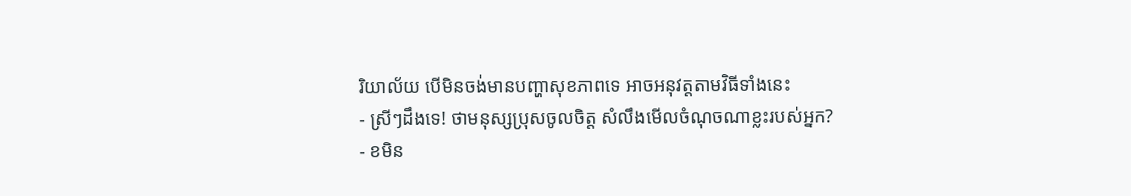រិយាល័យ បើមិនចង់មានបញ្ហាសុខភាពទេ អាចអនុវត្តតាមវិធីទាំងនេះ
- ស្រីៗដឹងទេ! ថាមនុស្សប្រុសចូលចិត្ត សំលឹងមើលចំណុចណាខ្លះរបស់អ្នក?
- ខមិន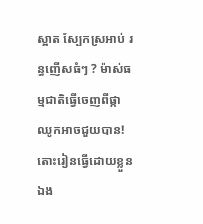ស្អាត ស្បែកស្រអាប់ រន្ធញើសធំៗ ? ម៉ាស់ធម្មជាតិធ្វើចេញពីផ្កាឈូកអាចជួយបាន! តោះរៀនធ្វើដោយខ្លួនឯង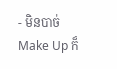- មិនបាច់ Make Up ក៏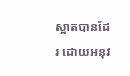ស្អាតបានដែរ ដោយអនុវ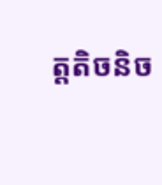ត្តតិចនិច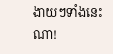ងាយៗទាំងនេះណា!